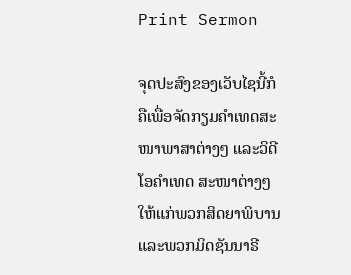Print Sermon

ຈຸດປະສົງຂອງເວັບໄຊນີ້ກໍຄືເພື່ອຈັດກຽມຄໍາເທດສະໜາພາສາຕ່າງໆ ແລະວິດີໂອຄໍາເທດ ສະໜາຕ່າງໆໃຫ້ແກ່ພວກສິດຍາພິບານ ແລະພວກມິດຊັນນາຣີ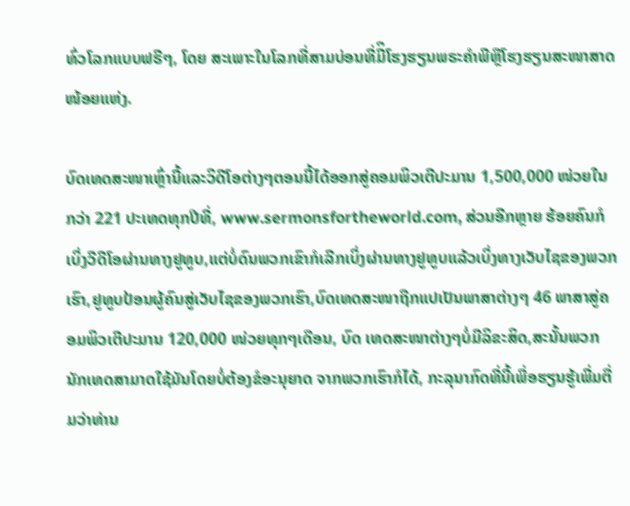ທົ່ວໂລກແບບຟຣີໆ, ໂດຍ ສະເພາະໃນໂລກທີ່ສາມບ່ອນທີ່ມີິໂຮງຮຽນພຣະຄໍາພີຫຼືໂຮງຮຽນສະໜາສາດໜ້ອຍແຫ່ງ.

ບົດເທດສະໜາເຫຼົ່ານີ້ແລະວິດີໂອຕ່າງໆຕອນນີ້ໄດ້ອອກສູ່ຄອມພິວເຕີປະມານ 1,500,000 ໜ່ວຍໃນກວ່າ 221 ປະເທດທຸກປີທີ່, www.sermonsfortheworld.com, ສ່ວນອີກຫຼາຍ ຮ້ອຍຄົນກໍເບິ່ງວີດີໂອຜ່ານທາງຢູທູບ,ແຕ່ບໍ່ດົນພວກເຂົາກໍເລີກເບິ່ງຜ່ານທາງຢູທູບແລ້ວເບິ່ງທາງເວັບໄຊຂອງພວກເຮົາ,ຢູທູບປ້ອນຜູ້ຄົນສູ່ເວັບໄຊຂອງພວກເຮົາ,ບົດເທດສະໜາຖືກແປເປັນພາສາຕ່າງໆ 46 ພາສາສູ່ຄອມພິວເຕີປະມານ 120,000 ໜ່ວຍທຸກໆເດືອນ, ບົດ ເທດສະໜາຕ່າງໆບໍ່ມີລິຂະສິດ,ສະນັ້ນພວກນັກເທດສາມາດໃຊ້ມັນໂດຍບໍ່ຕ້ອງຂໍອະນຸຍາດ ຈາກພວກເຮົາກໍໄດ້, ກະລຸນາກົດທີ່ນີ້ເພື່ອຮຽນຮູ້ເພີ່ມຕື່ມວ່າທ່ານ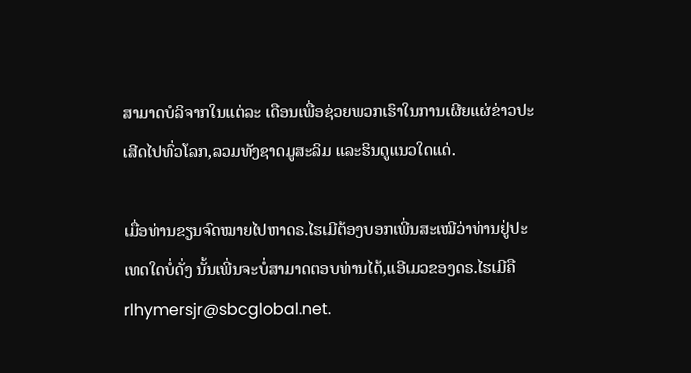ສາມາດບໍລິຈາກໃນແຕ່ລະ ເດືອນເພື່ອຊ່ວຍພວກເຮົາໃນການເຜີຍແຜ່ຂ່າວປະເສີດໄປທົ່ວໂລກ,ລວມທັງຊາດມູສະລິມ ແລະຮິນດູແນວໃດແດ່.

ເມື່ອທ່ານຂຽນຈົດໝາຍໄປຫາດຣ.ໄຮເມີຕ້ອງບອກເພີ່ນສະເໝີວ່າທ່ານຢູ່ປະເທດໃດບໍ່ດັ່ງ ນັ້ນເພີ່ນຈະບໍ່ສາມາດຕອບທ່ານໄດ້,ແອີເມວຂອງດຣ.ໄຮເມີຄື rlhymersjr@sbcglobal.net.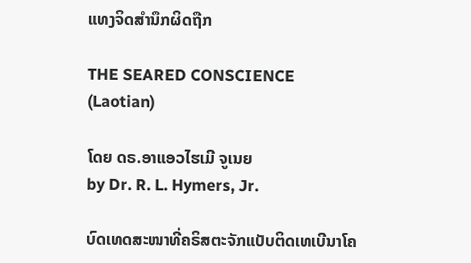ແທງຈິດສໍານຶກຜິດຖືກ

THE SEARED CONSCIENCE
(Laotian)

ໂດຍ ດຣ.ອາແອວໄຮເມີ ຈູເນຍ
by Dr. R. L. Hymers, Jr.

ບົດເທດສະໜາທີ່ຄຣິສຕະຈັກແບັບຕິດເທເບີນາໂຄ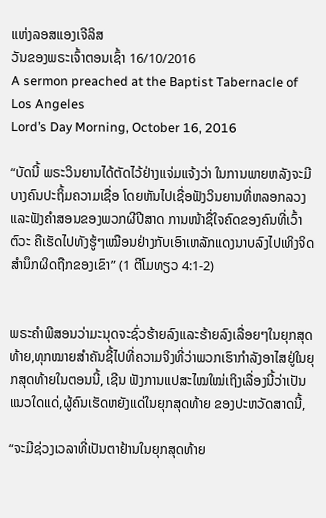ແຫ່ງລອສແອງເຈີລິສ
ວັນຂອງພຣະເຈົ້າຕອນເຊົ້າ 16/10/2016
A sermon preached at the Baptist Tabernacle of Los Angeles
Lord’s Day Morning, October 16, 2016

“ບັດນີ້ ພຣະວິນຍານໄດ້ຕັດໄວ້ຢ່າງແຈ່ມແຈ້ງວ່າ ໃນການພາຍຫລັງຈະມີບາງຄົນປະຖິ້ມຄວາມເຊື່ອ ໂດຍຫັນໄປເຊື່ອຟັງວິນຍານທີ່ຫລອກລວງ ແລະຟັງຄຳສອນຂອງພວກຜີປີສາດ ການໜ້າຊື່ໃຈຄົດຂອງຄົນທີ່ເວົ້າຕົວະ ຄືເຮັດໄປທັງຮູ້ໆເໝືອນຢ່າງກັບເອົາເຫລັກແດງນາບລົງໄປເທິງຈິດສຳນຶກຜິດຖືກຂອງເຂົາ” (1 ຕີໂມທຽວ 4:1-2)


ພຣະຄໍາພີສອນວ່າມະນຸດຈະຊົ່ວຮ້າຍລົງແລະຮ້າຍລົງເລື່ອຍໆໃນຍຸກສຸດທ້າຍ,ທຸກໝາຍສໍາຄັນຊີ້ໄປທີ່ຄວາມຈິງທີ່ວ່າພວກເຮົາກໍາລັງອາໄສຢູ່ໃນຍຸກສຸດທ້າຍໃນຕອນນີ້, ເຊີນ ຟັງການແປສະໄໝໃໝ່ເຖິງເລື່ອງນີ້ວ່າເປັນແນວໃດແດ່,ຜູ້ຄົນເຮັດຫຍັງແດ່ໃນຍຸກສຸດທ້າຍ ຂອງປະຫວັດສາດນີ້,

“ຈະມີຊ່ວງເວລາທີ່ເປັນຕາຢ້ານໃນຍຸກສຸດທ້າຍ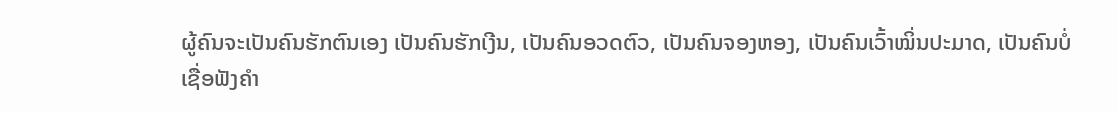ຜູ້ຄົນຈະເປັນຄົນຮັກຕົນເອງ ເປັນຄົນຮັກເງີນ, ເປັນຄົນອວດຕົວ, ເປັນຄົນຈອງຫອງ, ເປັນຄົນເວົ້າໝິ່ນປະມາດ, ເປັນຄົນບໍ່ເຊື່ອຟັງຄຳ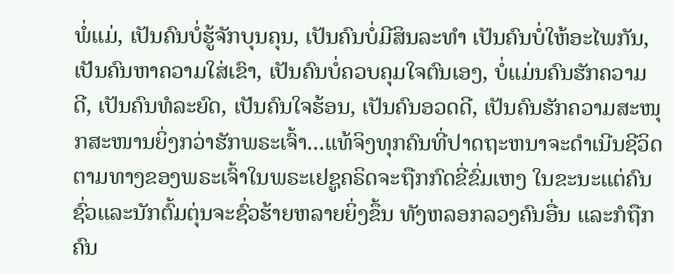ພໍ່ແມ່, ເປັນຄົນບໍ່ຮູ້ຈັກບຸນຄຸນ, ເປັນຄົນບໍ່ມີສິນລະທຳ ເປັນຄົນບໍ່ໃຫ້ອະໄພກັນ, ເປັນຄົນຫາຄວາມໃສ່ເຂົາ, ເປັນຄົນບໍ່ຄວບຄຸມໃຈຕົນເອງ, ບໍ່ແມ່ນຄົນຮັກຄວາມດີ, ເປັນຄົນທໍລະຍົດ, ເປັນຄົນໃຈຮ້ອນ, ເປັນຄົນອວດດີ, ເປັນຄົນຮັກຄວາມສະໜຸກສະໜານຍິ່ງກວ່າຮັກພຣະເຈົ້າ...ແທ້ຈິງທຸກຄົນທີ່ປາດຖະຫນາຈະດຳເນີນຊີວິດຕາມທາງຂອງພຣະເຈົ້າໃນພຣະເຢຊູຄຣິດຈະຖືກກົດຂີ່ຂົ່ມເຫງ ໃນຂະນະແຕ່ຄົນຊົ່ວແລະນັກຕົ້ມຕຸ່ນຈະຊົ່ວຮ້າຍຫລາຍຍິ່ງຂຶ້ນ ທັງຫລອກລວງຄົນອື່ນ ແລະກໍຖືກຄົນ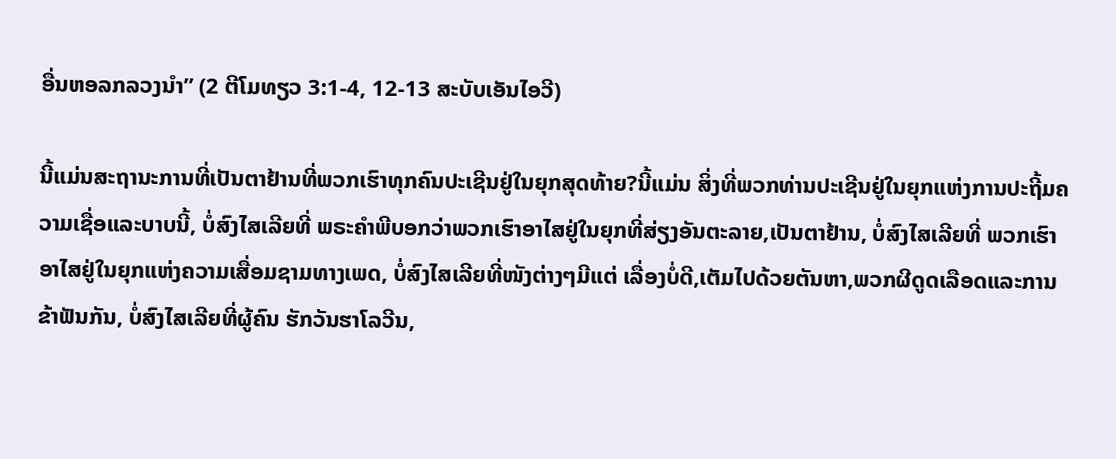ອື່ນຫອລກລວງນໍາ” (2 ຕີໂມທຽວ 3:1-4, 12-13 ສະບັບເອັນໄອວີ)

ນີ້ແມ່ນສະຖານະການທີ່ເປັນຕາຢ້ານທີ່ພວກເຮົາທຸກຄົນປະເຊີນຢູ່ໃນຍຸກສຸດທ້າຍ?ນີ້ແມ່ນ ສິ່ງທີ່ພວກທ່ານປະເຊີນຢູ່ໃນຍຸກແຫ່ງການປະຖີ້ມຄວາມເຊື່ອແລະບາບນີ້, ບໍ່ສົງໄສເລີຍທີ່ ພຣະຄໍາພີບອກວ່າພວກເຮົາອາໄສຢູ່ໃນຍຸກທີ່ສ່ຽງອັນຕະລາຍ,ເປັນຕາຢ້ານ, ບໍ່ສົງໄສເລີຍທີ່ ພວກເຮົາອາໄສຢູ່ໃນຍຸກແຫ່ງຄວາມເສື່ອມຊາມທາງເພດ, ບໍ່ສົງໄສເລີຍທີ່ໜັງຕ່າງໆມີແຕ່ ເລື່ອງບໍ່ດີ,ເຕັມໄປດ້ວຍຕັນຫາ,ພວກຜີດູດເລືອດແລະການຂ້າຟັນກັນ, ບໍ່ສົງໄສເລີຍທີ່ຜູ້ຄົນ ຮັກວັນຮາໂລວີນ,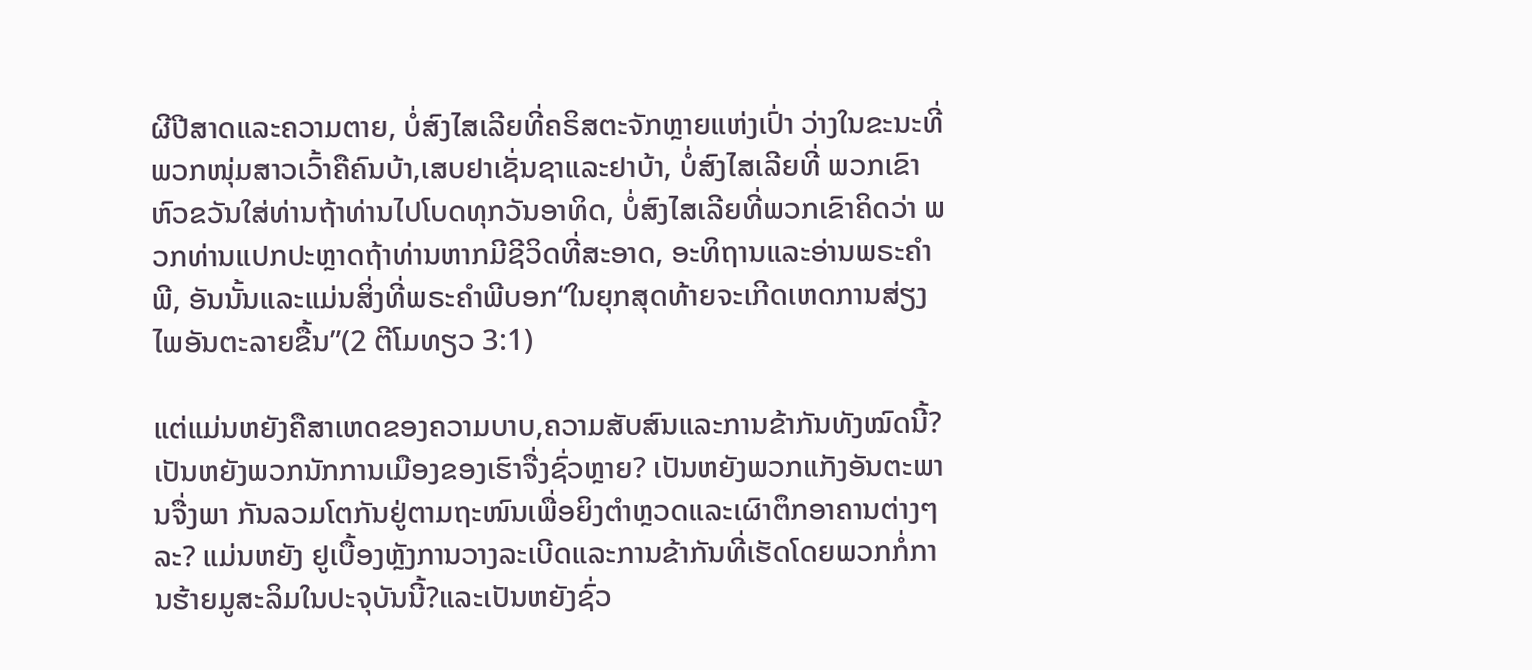ຜີປີສາດແລະຄວາມຕາຍ, ບໍ່ສົງໄສເລີຍທີ່ຄຣິສຕະຈັກຫຼາຍແຫ່ງເປົ່າ ວ່າງໃນຂະນະທີ່ພວກໜຸ່ມສາວເວົ້າຄືຄົນບ້າ,ເສບຢາເຊັ່ນຊາແລະຢາບ້າ, ບໍ່ສົງໄສເລີຍທີ່ ພວກເຂົາຫົວຂວັນໃສ່ທ່ານຖ້າທ່ານໄປໂບດທຸກວັນອາທິດ, ບໍ່ສົງໄສເລີຍທີ່ພວກເຂົາຄິດວ່າ ພວກທ່ານແປກປະຫຼາດຖ້າທ່ານຫາກມີຊີວິດທີ່ສະອາດ, ອະທິຖານແລະອ່ານພຣະຄໍາພີ, ອັນນັ້ນແລະແມ່ນສິ່ງທີ່ພຣະຄໍາພີບອກ“ໃນຍຸກສຸດທ້າຍຈະເກີດເຫດການສ່ຽງໄພອັນຕະລາຍຂື້ນ”(2 ຕີໂມທຽວ 3:1)

ແຕ່ແມ່ນຫຍັງຄືສາເຫດຂອງຄວາມບາບ,ຄວາມສັບສົນແລະການຂ້າກັນທັງໝົດນີ້? ເປັນຫຍັງພວກນັກການເມືອງຂອງເຮົາຈື່ງຊົ່ວຫຼາຍ? ເປັນຫຍັງພວກແກັງອັນຕະພານຈື່ງພາ ກັນລວມໂຕກັນຢູ່ຕາມຖະໜົນເພື່ອຍິງຕໍາຫຼວດແລະເຜົາຕຶກອາຄານຕ່າງໆລະ? ແມ່ນຫຍັງ ຢູເບື້ອງຫຼັງການວາງລະເບີດແລະການຂ້າກັນທີ່ເຮັດໂດຍພວກກໍ່ການຮ້າຍມູສະລິມໃນປະຈຸບັນນີ້?ແລະເປັນຫຍັງຊົ່ວ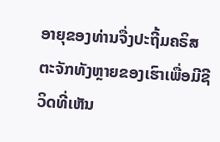ອາຍຸຂອງທ່ານຈື່ງປະຖີ້ມຄຣິສຕະຈັກທັງຫຼາຍຂອງເຮົາເພື່ອມີຊີວິດທີ່ເຫັນ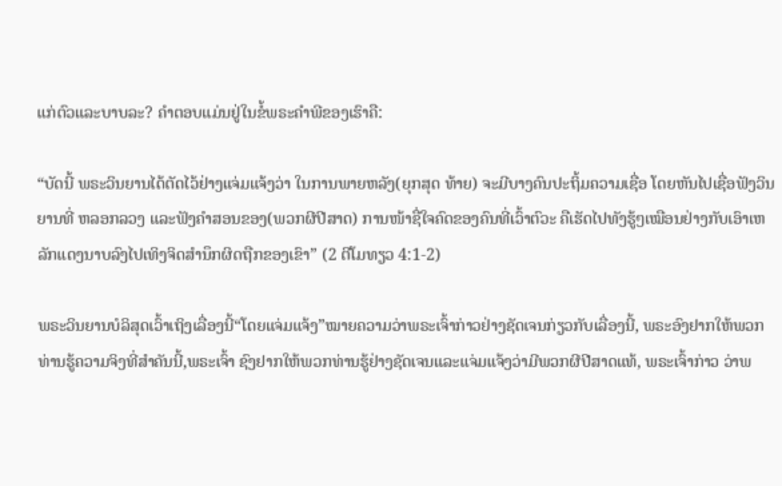ແກ່ຕົວແລະບາບລະ? ຄໍາຕອບແມ່ນຢູ່ໃນຂໍ້ພຣະຄໍາພີຂອງເຮົາຄື:

“ບັດນີ້ ພຣະວິນຍານໄດ້ຕັດໄວ້ຢ່າງແຈ່ມແຈ້ງວ່າ ໃນການພາຍຫລັງ(ຍຸກສຸດ ທ້າຍ) ຈະມີບາງຄົນປະຖິ້ມຄວາມເຊື່ອ ໂດຍຫັນໄປເຊື່ອຟັງວິນຍານທີ່ ຫລອກລວງ ແລະຟັງຄຳສອນຂອງ(ພວກຜີປີສາດ) ການໜ້າຊື່ໃຈຄົດຂອງຄົນທີ່ເວົ້າຕົວະ ຄືເຮັດໄປທັງຮູ້ໆເໝືອນຢ່າງກັບເອົາເຫລັກແດງນາບລົງໄປເທິງຈິດສຳນຶກຜິດຖືກຂອງເຂົາ” (2 ຕີໂມທຽວ 4:1-2)

ພຣະວິນຍານບໍລິສຸດເວົ້າເຖິງເລື່ອງນີ້“ໂດຍແຈ່ມແຈ້ງ”ໝາຍຄວາມວ່າພຣະເຈົ້າກ່າວຢ່າງຊັດເຈນກ່ຽວກັບເລື່ອງນີ້, ພຣະອົງຢາກໃຫ້ພວກທ່ານຮູ້ຄວາມຈິງທີ່ສໍາຄັນນີ້,ພຣະເຈົ້າ ຊົງຢາກໃຫ້ພວກທ່ານຮູ້ຢ່າງຊັດເຈນແລະແຈ່ມແຈ້ງວ່າມີພວກຜີປີສາດແທ້, ພຣະເຈົ້າກ່າວ ວ່າພ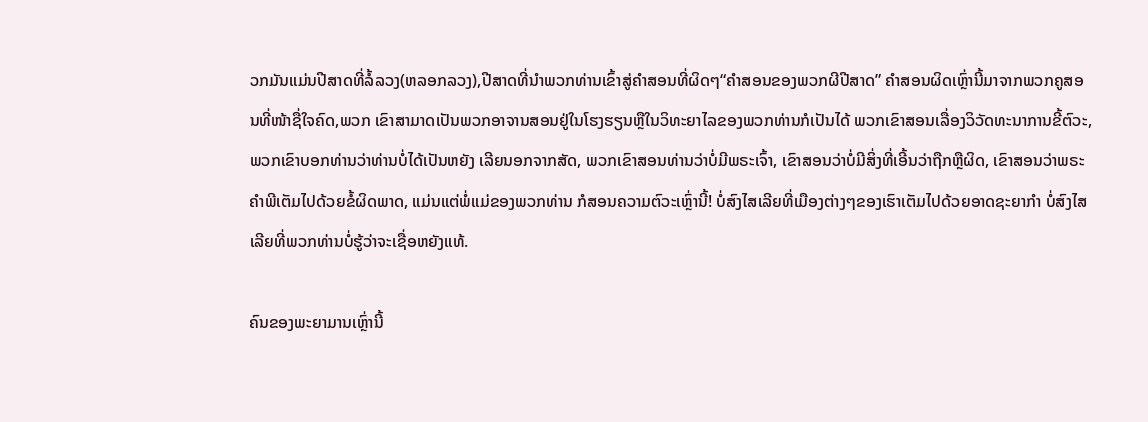ວກມັນແມ່ນປີສາດທີ່ລໍ້ລວງ(ຫລອກລວງ),ປີສາດທີ່ນໍາພວກທ່ານເຂົ້າສູ່ຄໍາສອນທີ່ຜິດໆ“ຄຳສອນຂອງພວກຜີປີສາດ” ຄໍາສອນຜິດເຫຼົ່ານີ້ມາຈາກພວກຄູສອນທີ່ໜ້າຊື່ໃຈຄົດ,ພວກ ເຂົາສາມາດເປັນພວກອາຈານສອນຢູ່ໃນໂຮງຮຽນຫຼືໃນວິທະຍາໄລຂອງພວກທ່ານກໍເປັນໄດ້ ພວກເຂົາສອນເລື່ອງວິວັດທະນາການຂີ້ຕົວະ, ພວກເຂົາບອກທ່ານວ່າທ່ານບໍ່ໄດ້ເປັນຫຍັງ ເລີຍນອກຈາກສັດ, ພວກເຂົາສອນທ່ານວ່າບໍ່ມີພຣະເຈົ້າ, ເຂົາສອນວ່າບໍ່ມີສິ່ງທີ່ເອີ້ນວ່າຖືກຫຼືຜິດ, ເຂົາສອນວ່າພຣະຄໍາພີເຕັມໄປດ້ວຍຂໍ້ຜິດພາດ, ແມ່ນແຕ່ພໍ່ແມ່ຂອງພວກທ່ານ ກໍສອນຄວາມຕົວະເຫຼົ່ານີ້! ບໍ່ສົງໄສເລີຍທີ່ເມືອງຕ່າງໆຂອງເຮົາເຕັມໄປດ້ວຍອາດຊະຍາກໍາ ບໍ່ສົງໄສເລີຍທີ່ພວກທ່ານບໍ່ຮູ້ວ່າຈະເຊື່ອຫຍັງແທ້.

ຄົນຂອງພະຍາມານເຫຼົ່ານີ້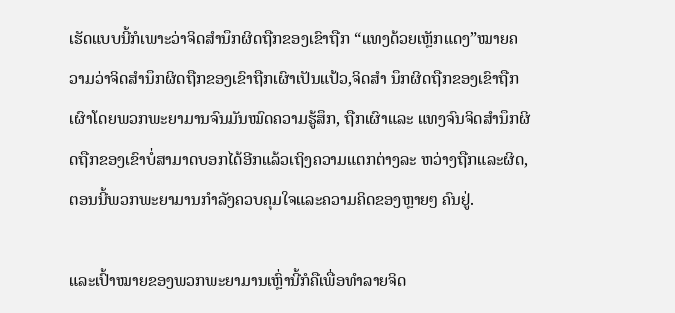ເຮັດແບບນີ້ກໍເພາະວ່າຈິດສໍານຶກຜິດຖືກຂອງເຂົາຖືກ “ແທງດ້ວຍເຫຼັກແດງ”ໝາຍຄວາມວ່າຈິດສໍານຶກຜິດຖືກຂອງເຂົາຖືກເຜົາເປັນແປ້ວ,ຈິດສໍາ ນຶກຜິດຖືກຂອງເຂົາຖືກເຜົາໂດຍພວກພະຍາມານຈົນມັນໝົດຄວາມຮູ້ສຶກ, ຖືກເຜົາແລະ ແທງຈົນຈິດສໍານຶກຜິດຖືກຂອງເຂົາບໍ່ສາມາດບອກໄດ້ອີກແລ້ວເຖິງຄວາມແຕກຕ່າງລະ ຫວ່າງຖືກແລະຜິດ, ຕອນນີ້ພວກພະຍາມານກໍາລັງຄວບຄຸມໃຈແລະຄວາມຄິດຂອງຫຼາຍໆ ຄົນຢູ່.

ແລະເປົ້າໝາຍຂອງພວກພະຍາມານເຫຼົ່ານີ້ກໍຄືເພື່ອທໍາລາຍຈິດ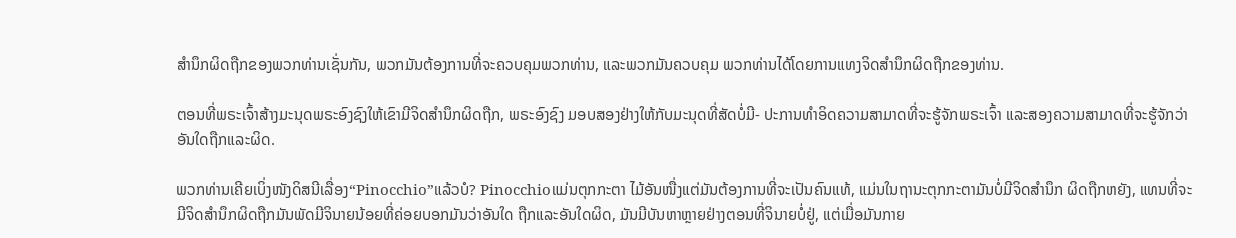ສໍານຶກຜິດຖືກຂອງພວກທ່ານເຊັ່ນກັນ, ພວກມັນຕ້ອງການທີ່ຈະຄວບຄຸມພວກທ່ານ, ແລະພວກມັນຄວບຄຸມ ພວກທ່ານໄດ້ໂດຍການແທງຈິດສໍານຶກຜິດຖືກຂອງທ່ານ.

ຕອນທີ່ພຣະເຈົ້າສ້າງມະນຸດພຣະອົງຊົງໃຫ້ເຂົາມີຈິດສໍານຶກຜິດຖືກ, ພຣະອົງຊົງ ມອບສອງຢ່າງໃຫ້ກັບມະນຸດທີ່ສັດບໍ່ມີ- ປະການທໍາອິດຄວາມສາມາດທີ່ຈະຮູ້ຈັກພຣະເຈົ້າ ແລະສອງຄວາມສາມາດທີ່ຈະຮູ້ຈັກວ່າອັນໃດຖືກແລະຜິດ.

ພວກທ່ານເຄີຍເບິ່ງໜັງດິສນີເລື່ອງ“Pinocchio”ແລ້ວບໍ? Pinocchioແມ່ນຕຸກກະຕາ ໄມ້ອັນໜື່ງແຕ່ມັນຕ້ອງການທີ່ຈະເປັນຄົນແທ້, ແມ່ນໃນຖານະຕຸກກະຕາມັນບໍ່ມີຈິດສໍານຶກ ຜິດຖືກຫຍັງ, ແທນທີ່ຈະມີຈິດສໍານຶກຜິດຖືກມັນພັດມີຈິນາຍນ້ອຍທີ່ຄ່ອຍບອກມັນວ່າອັນໃດ ຖືກແລະອັນໃດຜິດ, ມັນມີບັນຫາຫຼາຍຢ່າງຕອນທີ່ຈິນາຍບໍ່ຢູ່, ແຕ່ເມື່ອມັນກາຍ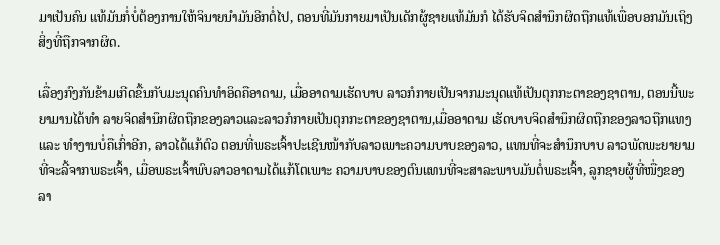ມາເປັນຄົນ ແທ້ມັນກໍ່ບໍ່ຕ້ອງການໃຫ້ຈິນາຍນໍາມັນອີກຕໍ່ໄປ, ຕອນທີ່ມັນກາຍມາເປັນເດັກຜູ້ຊາຍແທ້ມັນກໍ ໄດ້ຮັບຈິດສໍານຶກຜິດຖືກແທ້ເພື່ອບອກມັນເຖິງສິ່ງທີ່ຖືກຈາກຜິດ.

ເລື່ອງກົງກັນຂ້າມເກີດຂື້ນກັບມະນຸດຄົນທໍາອິດຄືອາດາມ, ເມື່ອອາດາມເຮັດບາບ ລາວກໍກາຍເປັນຈາກມະນຸດແທ້ເປັນຕຸກກະຕາຂອງຊາຕານ, ຕອນນີ້ພະຍາມານໄດ້ທໍາ ລາຍຈິດສໍານຶກຜິດຖືກຂອງລາວແລະລາວກໍກາຍເປັນຕຸກກະຕາຂອງຊາຕານ,ເມື່ອອາດາມ ເຮັດບາບຈິດສໍານຶກຜິດຖືກຂອງລາວຖືກແທງ ແລະ ທໍາງານບໍ່ຄືເກົ່າອີກ, ລາວໄດ້ແກ້ຕົວ ຕອນທີ່ພຣະເຈົ້າປະເຊີນໜ້າກັບລາວເພາະຄວາມບາບຂອງລາວ, ແທນທີ່ຈະສໍານຶກບາບ ລາວພັດພະຍາຍາມທີ່ຈະລີ້ຈາກພຣະເຈົ້າ, ເມື່ອພຣະເຈົ້າພົບລາວອາດາມໄດ້ແກ້ໂຕເພາະ ຄວາມບາບຂອງຕົນແທນທີ່ຈະສາລະພາບມັນຕໍ່ພຣະເຈົ້າ, ລູກຊາຍຜູ້ທີ່ໜື່ງຂອງລາ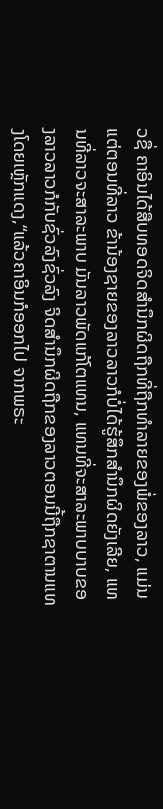ວຊື່ ຄາອິນໄດ້ສືບທອດຈິດສໍານຶກຜິດຖືກທີ່ຖືກທໍາລາຍຂອງພໍ່ຂອງລາວ, ແມ່ນແຕ່ຕອນທີ່ລາວ ຂ້ານ້ອງຊາຍຂອງລາວລາວກໍບໍ່ໄດ້ຮູ້ສຶກສໍານຶກຜິດຍັງເລີຍ, ແທນທີ່ລາວຈະສາລະພາບ ມັນລາວພັດແກ້ໂຕແທນ, ແທນທີ່ຈະສາລະພາບບາບຂອງລາວລາວກໍກັບຊົ່ວລົງຊົ່ວລົງ ຈິດສໍານຶກຜິດຖືກຂອງລາວຕອນນີ້ຖືກຊາຕານແທງໂດຍເຫຼັກແດງ,“ແລ້ວຄາອິນກໍອອກໄປ ຈາກພຣະ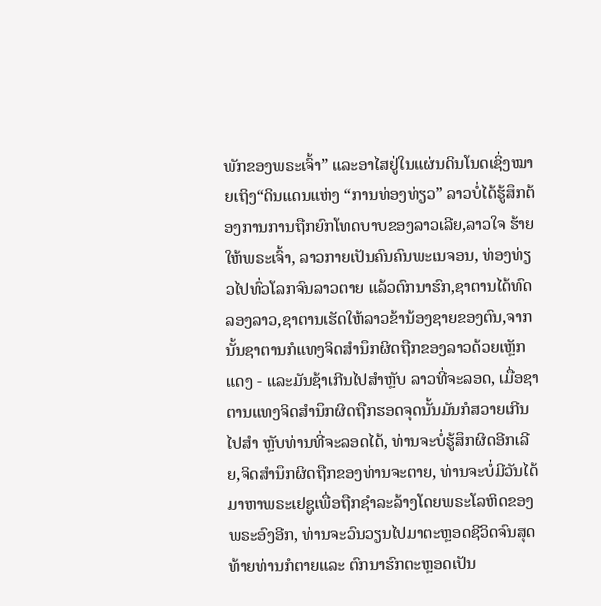ພັກຂອງພຣະເຈົ້າ” ແລະອາໄສຢູ່ໃນແຜ່ນດິນໂນດເຊິ່ງໝາຍເຖິງ“ດິນແດນແຫ່ງ “ການທ່ອງທ່ຽວ” ລາວບໍ່ໄດ້ຮູ້ສຶກຕ້ອງການການຖືກຍົກໂທດບາບຂອງລາວເລີຍ,ລາວໃຈ ຮ້າຍໃຫ້ພຣະເຈົ້າ, ລາວກາຍເປັນຄົນຄົນພະເນຈອນ, ທ່ອງທ່ຽວໄປທົ່ວໂລກຈົນລາວຕາຍ ແລ້ວຕົກນາຮົກ,ຊາຕານໄດ້ທົດລອງລາວ,ຊາຕານເຮັດໃຫ້ລາວຂ້ານ້ອງຊາຍຂອງຕົນ,ຈາກ ນັ້ນຊາຕານກໍແທງຈິດສໍານຶກຜິດຖືກຂອງລາວດ້ວຍເຫຼັກແດງ - ແລະມັນຊ້າເກີນໄປສໍາຫຼັບ ລາວທີ່ຈະລອດ, ເມື່ອຊາຕານແທງຈິດສໍານຶກຜິດຖືກຮອດຈຸດນັ້ນມັນກໍສວາຍເກີນໄປສໍາ ຫຼັບທ່ານທີ່ຈະລອດໄດ້, ທ່ານຈະບໍ່ຮູ້ສຶກຜິດອີກເລີຍ,ຈິດສໍານຶກຜິດຖືກຂອງທ່ານຈະຕາຍ, ທ່ານຈະບໍ່ມີວັນໄດ້ມາຫາພຣະເຢຊູເພື່ອຖືກຊໍາລະລ້າງໂດຍພຣະໂລຫິດຂອງພຣະອົງອີກ, ທ່ານຈະວົນວຽນໄປມາຕະຫຼອດຊີວິດຈົນສຸດທ້າຍທ່ານກໍຕາຍແລະ ຕົກນາຮົກຕະຫຼອດເປັນ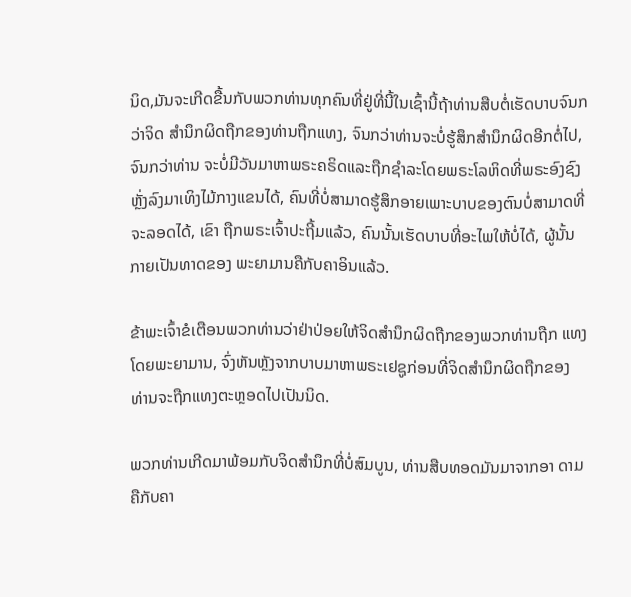ນິດ,ມັນຈະເກີດຂື້ນກັບພວກທ່ານທຸກຄົນທີ່ຢູ່ທີ່ນີ້ໃນເຊົ້ານີ້ຖ້າທ່ານສືບຕໍ່ເຮັດບາບຈົນກວ່າຈິດ ສໍານຶກຜິດຖືກຂອງທ່ານຖືກແທງ, ຈົນກວ່າທ່ານຈະບໍ່ຮູ້ສຶກສໍານຶກຜິດອີກຕໍ່ໄປ,ຈົນກວ່າທ່ານ ຈະບໍ່ມີວັນມາຫາພຣະຄຣິດແລະຖືກຊໍາລະໂດຍພຣະໂລຫິດທີ່ພຣະອົງຊົງຫຼັ່ງລົງມາເທິງໄມ້ກາງແຂນໄດ້, ຄົນທີ່ບໍ່ສາມາດຮູ້ສຶກອາຍເພາະບາບຂອງຕົນບໍ່ສາມາດທີ່ຈະລອດໄດ້, ເຂົາ ຖືກພຣະເຈົ້າປະຖີ້ມແລ້ວ, ຄົນນັ້ນເຮັດບາບທີ່ອະໄພໃຫ້ບໍ່ໄດ້, ຜູ້ນັ້ນກາຍເປັນທາດຂອງ ພະຍາມານຄືກັບຄາອິນແລ້ວ.

ຂ້າພະເຈົ້າຂໍເຕືອນພວກທ່ານວ່າຢ່າປ່ອຍໃຫ້ຈິດສໍານຶກຜິດຖືກຂອງພວກທ່ານຖືກ ແທງໂດຍພະຍາມານ, ຈົ່ງຫັນຫຼັງຈາກບາບມາຫາພຣະເຢຊູກ່ອນທີ່ຈິດສໍານຶກຜິດຖືກຂອງ ທ່ານຈະຖືກແທງຕະຫຼອດໄປເປັນນິດ.

ພວກທ່ານເກີດມາພ້ອມກັບຈິດສໍານຶກທີ່ບໍ່ສົມບູນ, ທ່ານສືບທອດມັນມາຈາກອາ ດາມຄືກັບຄາ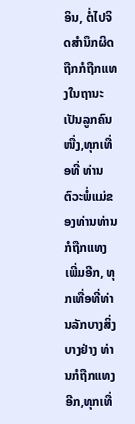ອິນ, ຕໍ່ໄປຈິດສໍານຶກຜິດຖືກກໍຖືກແທງໃນຖານະເປັນລູກຄົນໜື່ງ,ທຸກເທື່ອທີ່ ທ່ານຕົວະພໍ່ແມ່ຂອງທ່ານທ່ານກໍຖືກແທງເພີ່ມອີກ, ທຸກເທື່ອທີ່ທ່ານລັກບາງສິ່ງບາງຢ່າງ ທ່ານກໍຖືກແທງອີກ,ທຸກເທື່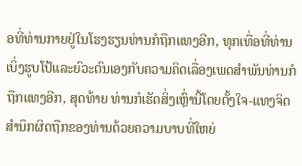ອທີ່ທ່ານກາຍຢູ່ໃນໂຮງຮຽນທ່ານກໍຖືກແທງອີກ, ທຸກເທື່ອທີ່ທ່ານ ເບິ່ງຮູບໂປ້ແລະຍົວະຕົນເອງກັບຄວາມຄິດເລື່ອງເພດສໍາພັນທ່ານກໍຖືກແທງອີກ, ສຸດທ້າຍ ທ່ານກໍເຮັດສິ່ງເຫຼົ່ານີ້ໂດຍຕັ້ງໃຈ-ແທງຈິດສໍານຶກຜິດຖືກຂອງທ່ານດ້ວຍຄວາມບາບທີ່ໃຫຍ່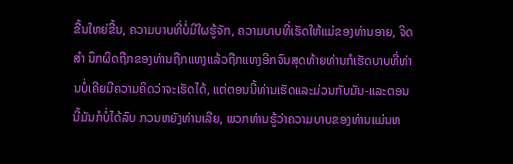ຂື້ນໃຫຍ່ຂື້ນ, ຄວາມບາບທີ່ບໍ່ມີໃຜຮູ້ຈັກ, ຄວາມບາບທີ່ເຮັດໃຫ້ແມ່ຂອງທ່ານອາຍ, ຈິດສໍາ ນຶກຜິດຖືກຂອງທ່ານຖືກແທງແລ້ວຖືກແທງອີກຈົນສຸດທ້າຍທ່ານກໍເຮັດບາບທີ່ທ່ານບໍ່ເຄີຍມີຄວາມຄິດວ່າຈະເຮັດໄດ້, ແຕ່ຕອນນີ້ທ່ານເຮັດແລະມ່ວນກັບມັນ-ແລະຕອນນີ້ມັນກໍບໍ່ໄດ້ລົບ ກວນຫຍັງທ່ານເລີຍ, ພວກທ່ານຮູ້ວ່າຄວາມບາບຂອງທ່ານແມ່ນຫ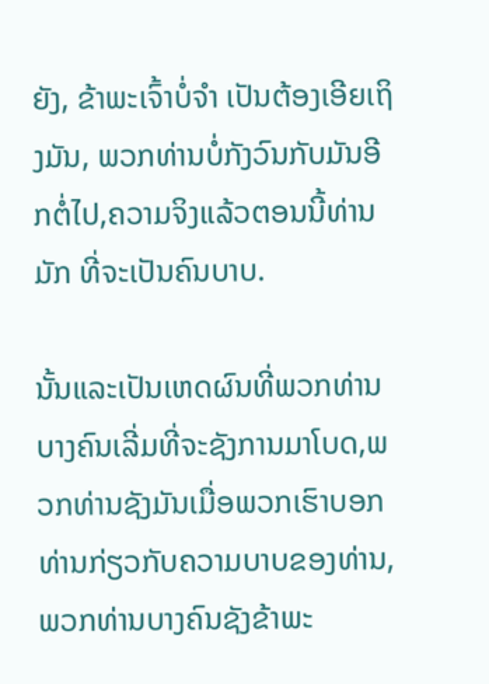ຍັງ, ຂ້າພະເຈົ້າບໍ່ຈໍາ ເປັນຕ້ອງເອີຍເຖິງມັນ, ພວກທ່ານບໍ່ກັງວົນກັບມັນອີກຕໍ່ໄປ,ຄວາມຈິງແລ້ວຕອນນີ້ທ່ານມັກ ທີ່ຈະເປັນຄົນບາບ.

ນັ້ນແລະເປັນເຫດຜົນທີ່ພວກທ່ານບາງຄົນເລີ່ມທີ່ຈະຊັງການມາໂບດ,ພວກທ່ານຊັງມັນເມື່ອພວກເຮົາບອກທ່ານກ່ຽວກັບຄວາມບາບຂອງທ່ານ,ພວກທ່ານບາງຄົນຊັງຂ້າພະ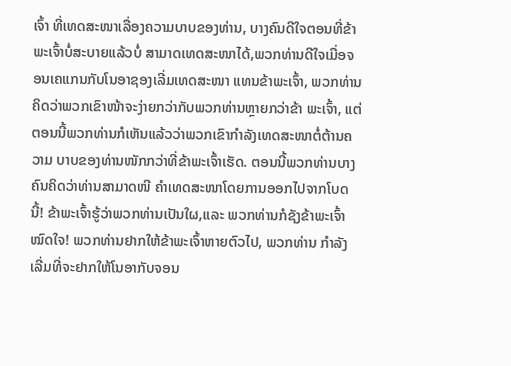ເຈົ້າ ທີ່ເທດສະໜາເລື່ອງຄວາມບາບຂອງທ່ານ, ບາງຄົນດີໃຈຕອນທີ່ຂ້າພະເຈົ້າບໍ່ສະບາຍແລ້ວບໍ່ ສາມາດເທດສະໜາໄດ້,ພວກທ່ານດີໃຈເມື່ອຈອນເຄແກນກັບໂນອາຊອງເລີ່ມເທດສະໜາ ແທນຂ້າພະເຈົ້າ, ພວກທ່ານຄິດວ່າພວກເຂົາໜ້າຈະງ່າຍກວ່າກັບພວກທ່ານຫຼາຍກວ່າຂ້າ ພະເຈົ້າ, ແຕ່ຕອນນີ້ພວກທ່ານກໍເຫັນແລ້ວວ່າພວກເຂົາກໍາລັງເທດສະໜາຕໍ່ຕ້ານຄວາມ ບາບຂອງທ່ານໜັກກວ່າທີ່ຂ້າພະເຈົ້າເຮັດ. ຕອນນີ້ພວກທ່ານບາງຄົນຄິດວ່າທ່ານສາມາດໜີ ຄໍາເທດສະໜາໂດຍການອອກໄປຈາກໂບດນີ້! ຂ້າພະເຈົ້າຮູ້ວ່າພວກທ່ານເປັນໃຜ,ແລະ ພວກທ່ານກໍຊັງຂ້າພະເຈົ້າໝົດໃຈ! ພວກທ່ານຢາກໃຫ້ຂ້າພະເຈົ້າຫາຍຕົວໄປ, ພວກທ່ານ ກໍາລັງເລີ່ມທີ່ຈະຢາກໃຫ້ໂນອາກັບຈອນ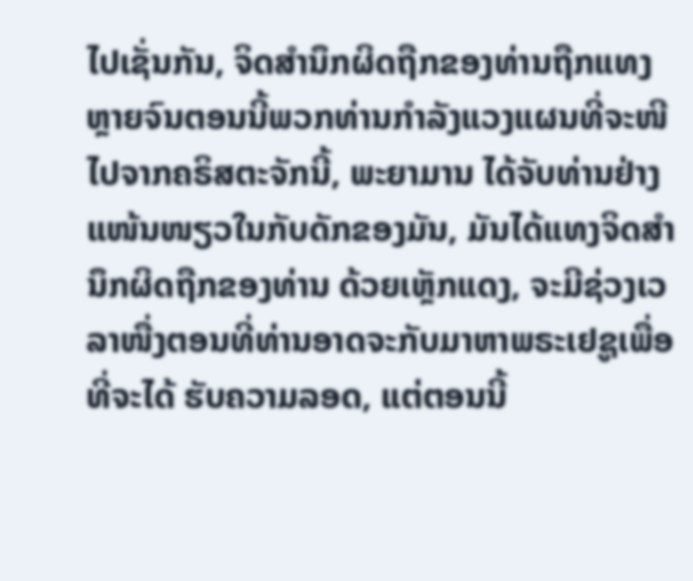ໄປເຊັ່ນກັນ, ຈິດສໍານຶກຜິດຖືກຂອງທ່ານຖືກແທງ ຫຼາຍຈົນຕອນນີ້ພວກທ່ານກໍາລັງແວງແຜນທີ່ຈະໜີໄປຈາກຄຣິສຕະຈັກນີ້, ພະຍາມານ ໄດ້ຈັບທ່ານຢ່າງແໜ້ນໜຽວໃນກັບດັກຂອງມັນ, ມັນໄດ້ແທງຈິດສໍານຶກຜິດຖືກຂອງທ່ານ ດ້ວຍເຫຼັກແດງ, ຈະມີຊ່ວງເວລາໜື່ງຕອນທີ່ທ່ານອາດຈະກັບມາຫາພຣະເຢຊູເພື່ອທີ່ຈະໄດ້ ຮັບຄວາມລອດ, ແຕ່ຕອນນີ້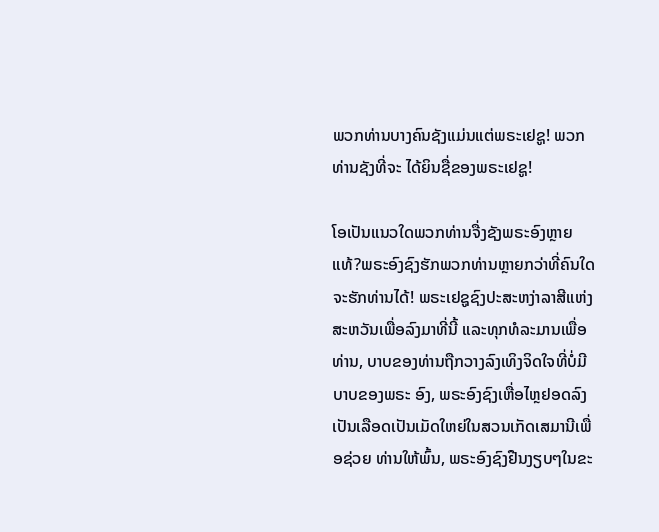ພວກທ່ານບາງຄົນຊັງແມ່ນແຕ່ພຣະເຢຊູ! ພວກທ່ານຊັງທີ່ຈະ ໄດ້ຍິນຊື່ຂອງພຣະເຢຊູ!

ໂອເປັນແນວໃດພວກທ່ານຈື່ງຊັງພຣະອົງຫຼາຍແທ້?ພຣະອົງຊົງຮັກພວກທ່ານຫຼາຍກວ່າທີ່ຄົນໃດຈະຮັກທ່ານໄດ້! ພຣະເຢຊູຊົງປະສະຫງ່າລາສີແຫ່ງສະຫວັນເພື່ອລົງມາທີ່ນີ້ ແລະທຸກທໍລະມານເພື່ອທ່ານ, ບາບຂອງທ່ານຖືກວາງລົງເທິງຈິດໃຈທີ່ບໍ່ມີບາບຂອງພຣະ ອົງ, ພຣະອົງຊົງເຫື່ອໄຫຼຢອດລົງເປັນເລືອດເປັນເມັດໃຫຍ່ໃນສວນເກັດເສມານີເພື່ອຊ່ວຍ ທ່ານໃຫ້ພົ້ນ, ພຣະອົງຊົງຢືນງຽບໆໃນຂະ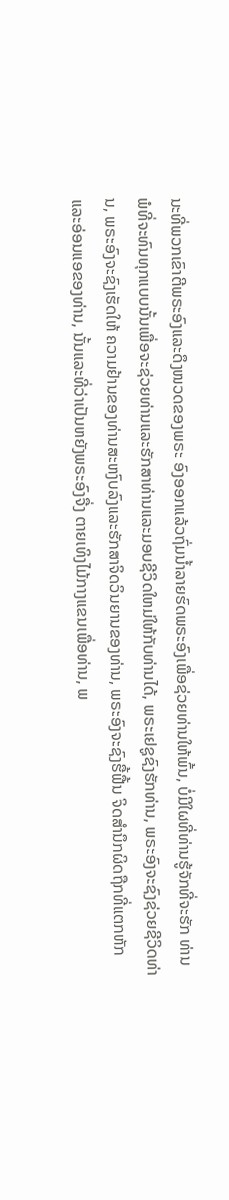ນະທີ່ພວກເຂົາຕີພຣະອົງແລະດຶງໜວດຂອງພຣະ ອົງອອກແລ້ວຖົ່ມນໍ້າລາຍຮົດພຣະອົງເພື່ອຊ່ວຍທ່ານໃຫ້ພົ້ນ, ບໍ່ມີໃຜທີ່ທ່ານຮູ້ຈັກທີ່ຈະຮັກ ທ່ານພໍທີ່ຈະທົນທຸກແບບນັ້ນເພື່ອຈະຊ່ວຍທ່ານແລະຮັກສາທ່ານແລະມອບຊີວິດໃຫມ່ໃຫ້ກັບທ່ານໄດ້, ພຣະເຢຊູຊົງຮັກທ່ານ, ພຣະອົງຈະຊົງຊ່ວຍຊີວິດທ່ານ, ພຣະອົງຈະຊົງເຮັດໃຫ້ ຄວາມຢ້ານຂອງທ່ານສະຫງົບລົງແລະຮັກສາຈິດວິນຍານຂອງທ່ານ, ພຣະອົງຈະຊົງຮື້ຟື້ນ ຈິດສໍານຶກຜິດຖືກທີ່ແຕກຫັກແລະອ່ອນແອຂອງທ່ານ, ນັ້ນແລະທີ່ວ່າເປັນຫຍັງພຣະອົງຈື່ງ ຕາຍເທິງໄມ້ກາງແຂນເພື່ອທ່ານ, ພ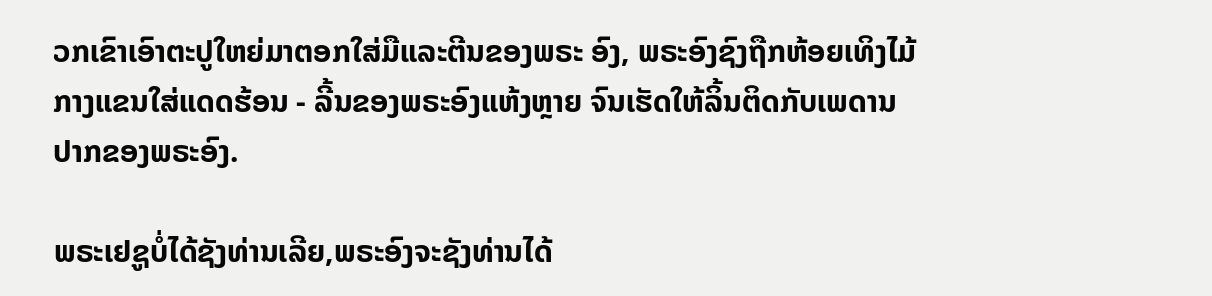ວກເຂົາເອົາຕະປູໃຫຍ່ມາຕອກໃສ່ມືແລະຕີນຂອງພຣະ ອົງ, ພຣະອົງຊົງຖືກຫ້ອຍເທິງໄມ້ກາງແຂນໃສ່ແດດຮ້ອນ - ລີ້ນຂອງພຣະອົງແຫ້ງຫຼາຍ ຈົນເຮັດໃຫ້ລິ້ນຕິດກັບເພດານປາກຂອງພຣະອົງ.

ພຣະເຢຊູບໍ່ໄດ້ຊັງທ່ານເລີຍ,ພຣະອົງຈະຊັງທ່ານໄດ້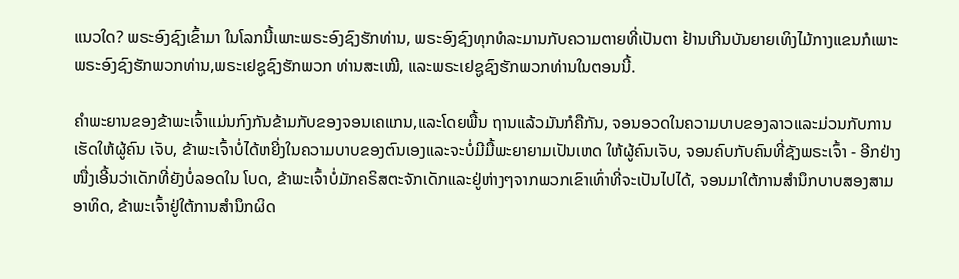ແນວໃດ? ພຣະອົງຊົງເຂົ້າມາ ໃນໂລກນີ້ເພາະພຣະອົງຊົງຮັກທ່ານ, ພຣະອົງຊົງທຸກທໍລະມານກັບຄວາມຕາຍທີ່ເປັນຕາ ຢ້ານເກີນບັນຍາຍເທິງໄມ້ກາງແຂນກໍເພາະພຣະອົງຊົງຮັກພວກທ່ານ,ພຣະເຢຊູຊົງຮັກພວກ ທ່ານສະເໝີ, ແລະພຣະເຢຊູຊົງຮັກພວກທ່ານໃນຕອນນີ້.

ຄໍາພະຍານຂອງຂ້າພະເຈົ້າແມ່ນກົງກັນຂ້າມກັບຂອງຈອນເຄແກນ,ແລະໂດຍພື້ນ ຖານແລ້ວມັນກໍຄືກັນ, ຈອນອວດໃນຄວາມບາບຂອງລາວແລະມ່ວນກັບການເຮັດໃຫ້ຜູ້ຄົນ ເຈັບ, ຂ້າພະເຈົ້າບໍ່ໄດ້ຫຍີ່ງໃນຄວາມບາບຂອງຕົນເອງແລະຈະບໍ່ມີມື້ພະຍາຍາມເປັນເຫດ ໃຫ້ຜູ້ຄົນເຈັບ, ຈອນຄົບກັບຄົນທີ່ຊັງພຣະເຈົ້າ - ອີກຢ່າງໜື່ງເອີ້ນວ່າເດັກທີ່ຍັງບໍ່ລອດໃນ ໂບດ, ຂ້າພະເຈົ້າບໍ່ມັກຄຣິສຕະຈັກເດັກແລະຢູ່ຫ່າງໆຈາກພວກເຂົາເທົ່າທີ່ຈະເປັນໄປໄດ້, ຈອນມາໃຕ້ການສໍານຶກບາບສອງສາມອາທິດ, ຂ້າພະເຈົ້າຢູ່ໃຕ້ການສໍານຶກຜິດ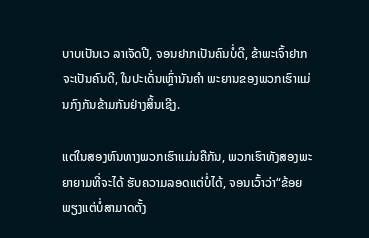ບາບເປັນເວ ລາເຈັດປີ, ຈອນຢາກເປັນຄົນບໍ່ດີ, ຂ້າພະເຈົ້າຢາກຈະເປັນຄົນດີ, ໃນປະເດັ່ນເຫຼົ່ານັນຄໍາ ພະຍານຂອງພວກເຮົາແມ່ນກົງກັນຂ້າມກັນຢ່າງສິ້ນເຊີງ.

ແຕ່ໃນສອງຫົນທາງພວກເຮົາແມ່ນຄືກັນ, ພວກເຮົາທັງສອງພະຍາຍາມທີ່ຈະໄດ້ ຮັບຄວາມລອດແຕ່ບໍ່ໄດ້, ຈອນເວົ້າວ່າ“ຂ້ອຍພຽງແຕ່ບໍ່ສາມາດຕັ້ງ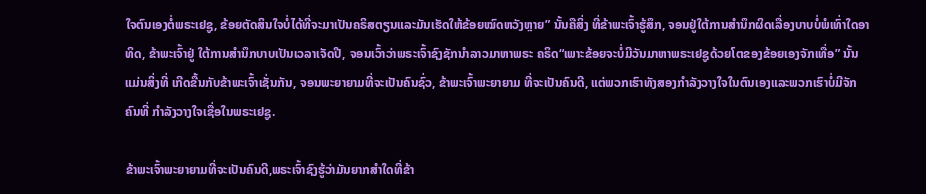ໃຈຕົນເອງຕໍ່ພຣະເຢຊູ, ຂ້ອຍຕັດສິນໃຈບໍ່ໄດ້ທີ່ຈະມາເປັນຄຣິສຕຽນແລະມັນເຮັດໃຫ້ຂ້ອຍໝົດຫວັງຫຼາຍ” ນັ້ນຄືສິ່ງ ທີ່ຂ້າພະເຈົ້າຮູ້ສຶກ, ຈອນຢູ່ໃຕ້ການສໍານຶກຜິດເລື່ອງບາບບໍ່ພໍເທົ່າໃດອາທິດ, ຂ້າພະເຈົ້າຢູ່ ໃຕ້ການສໍານຶກບາບເປັນເວລາເຈັດປີ, ຈອນເວົ້າວ່າພຣະເຈົ້າຊົງຊັກນໍາລາວມາຫາພຣະ ຄຣິດ“ເພາະຂ້ອຍຈະບໍ່ມີວັນມາຫາພຣະເຢຊູດ້ວຍໂຕຂອງຂ້ອຍເອງຈັກເທື່ອ” ນັ້ນແມ່ນສິ່ງທີ່ ເກີດຂື້ນກັບຂ້າພະເຈົ້າເຊັ່ນກັນ, ຈອນພະຍາຍາມທີ່ຈະເປັນຄົນຊົ່ວ, ຂ້າພະເຈົ້າພະຍາຍາມ ທີ່ຈະເປັນຄົນດີ, ແຕ່ພວກເຮົາທັງສອງກໍາລັງວາງໃຈໃນຕົນເອງແລະພວກເຮົາບໍ່ມີຈັກຄົນທີ່ ກໍາລັງວາງໃຈເຊື່ອໃນພຣະເຢຊູ.

ຂ້າພະເຈົ້າພະຍາຍາມທີ່ຈະເປັນຄົນດີ,ພຣະເຈົ້າຊົງຮູ້ວ່າມັນຍາກສໍາໃດທີ່ຂ້າ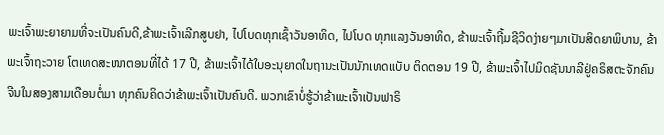ພະເຈົ້າພະຍາຍາມທີ່ຈະເປັນຄົນດີ,ຂ້າພະເຈົ້າເລີກສູບຢາ, ໄປໂບດທຸກເຊົ້າວັນອາທິດ, ໄປໂບດ ທຸກແລງວັນອາທິດ, ຂ້າພະເຈົ້າຖີ້ມຊີວິດງ່າຍໆມາເປັນສິດຍາພິບານ, ຂ້າພະເຈົ້າຖະວາຍ ໂຕເທດສະໜາຕອນທີ່ໄດ້ 17 ປີ, ຂ້າພະເຈົ້າໄດ້ໃບອະນຸຍາດໃນຖານະເປັນນັກເທດແບັບ ຕິດຕອນ 19 ປີ, ຂ້າພະເຈົ້າໄປມິດຊັນນາລີຢູ່ຄຣິສຕະຈັກຄົນຈີນໃນສອງສາມເດືອນຕໍ່ມາ ທຸກຄົນຄິດວ່າຂ້າພະເຈົ້າເປັນຄົນດີ. ພວກເຂົາບໍ່ຮູ້ວ່າຂ້າພະເຈົ້າເປັນຟາຣິ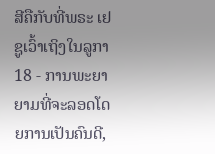ສີຄືກັບທີ່ພຣະ ເຢຊູເວົ້າເຖິງໃນລູກາ 18 - ການພະຍາຍາມທີ່ຈະລອດໂດຍການເປັນຄົນດີ,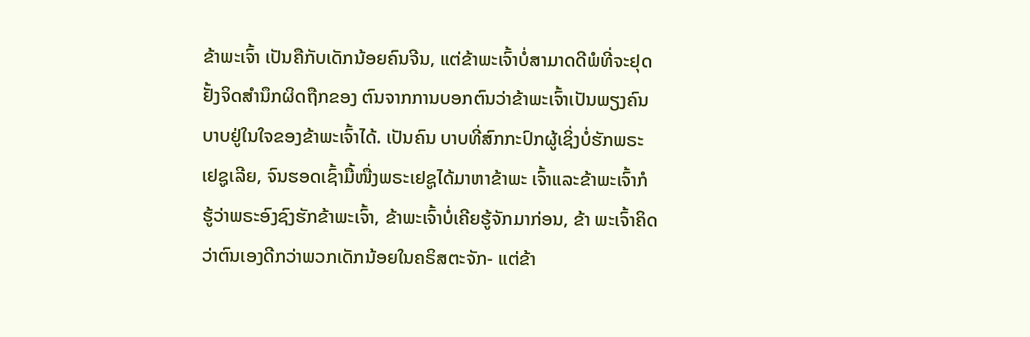ຂ້າພະເຈົ້າ ເປັນຄືກັບເດັກນ້ອຍຄົນຈີນ, ແຕ່ຂ້າພະເຈົ້າບໍ່ສາມາດດີພໍທີ່ຈະຢຸດຢັ້ງຈິດສໍານຶກຜິດຖືກຂອງ ຕົນຈາກການບອກຕົນວ່າຂ້າພະເຈົ້າເປັນພຽງຄົນບາບຢູ່ໃນໃຈຂອງຂ້າພະເຈົ້າໄດ້. ເປັນຄົນ ບາບທີ່ສົກກະປົກຜູ້ເຊິ່ງບໍ່ຮັກພຣະເຢຊູເລີຍ, ຈົນຮອດເຊົ້າມື້ໜື່ງພຣະເຢຊູໄດ້ມາຫາຂ້າພະ ເຈົ້າແລະຂ້າພະເຈົ້າກໍຮູ້ວ່າພຣະອົງຊົງຮັກຂ້າພະເຈົ້າ, ຂ້າພະເຈົ້າບໍ່ເຄີຍຮູ້ຈັກມາກ່ອນ, ຂ້າ ພະເຈົ້າຄິດວ່າຕົນເອງດີກວ່າພວກເດັກນ້ອຍໃນຄຣິສຕະຈັກ- ແຕ່ຂ້າ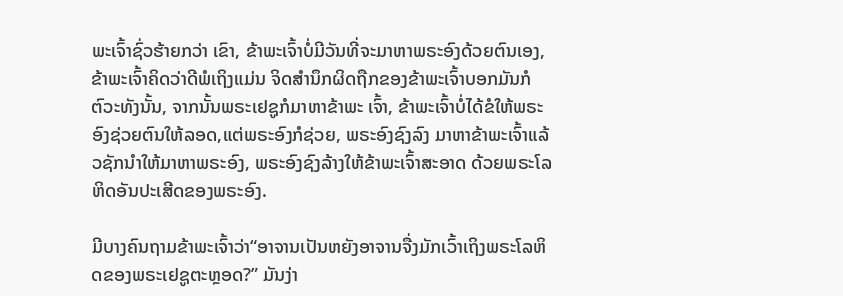ພະເຈົ້າຊົ່ວຮ້າຍກວ່າ ເຂົາ, ຂ້າພະເຈົ້າບໍ່ມີວັນທີ່ຈະມາຫາພຣະອົງດ້ວຍຕົນເອງ,ຂ້າພະເຈົ້າຄິດວ່າດີພໍເຖິງແມ່ນ ຈິດສໍານຶກຜິດຖືກຂອງຂ້າພະເຈົ້າບອກມັນກໍຕົວະທັງນັ້ນ, ຈາກນັ້ນພຣະເຢຊູກໍມາຫາຂ້າພະ ເຈົ້າ, ຂ້າພະເຈົ້າບໍ່ໄດ້ຂໍໃຫ້ພຣະອົງຊ່ວຍຕົນໃຫ້ລອດ,ແຕ່ພຣະອົງກໍຊ່ວຍ, ພຣະອົງຊົງລົງ ມາຫາຂ້າພະເຈົ້າແລ້ວຊັກນໍາໃຫ້ມາຫາພຣະອົງ, ພຣະອົງຊົງລ້າງໃຫ້ຂ້າພະເຈົ້າສະອາດ ດ້ວຍພຣະໂລຫິດອັນປະເສີດຂອງພຣະອົງ.

ມີບາງຄົນຖາມຂ້າພະເຈົ້າວ່າ“ອາຈານເປັນຫຍັງອາຈານຈື່ງມັກເວົ້າເຖິງພຣະໂລຫິດຂອງພຣະເຢຊູຕະຫຼອດ?” ມັນງ່າ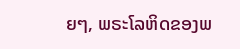ຍໆ, ພຣະໂລຫິດຂອງພ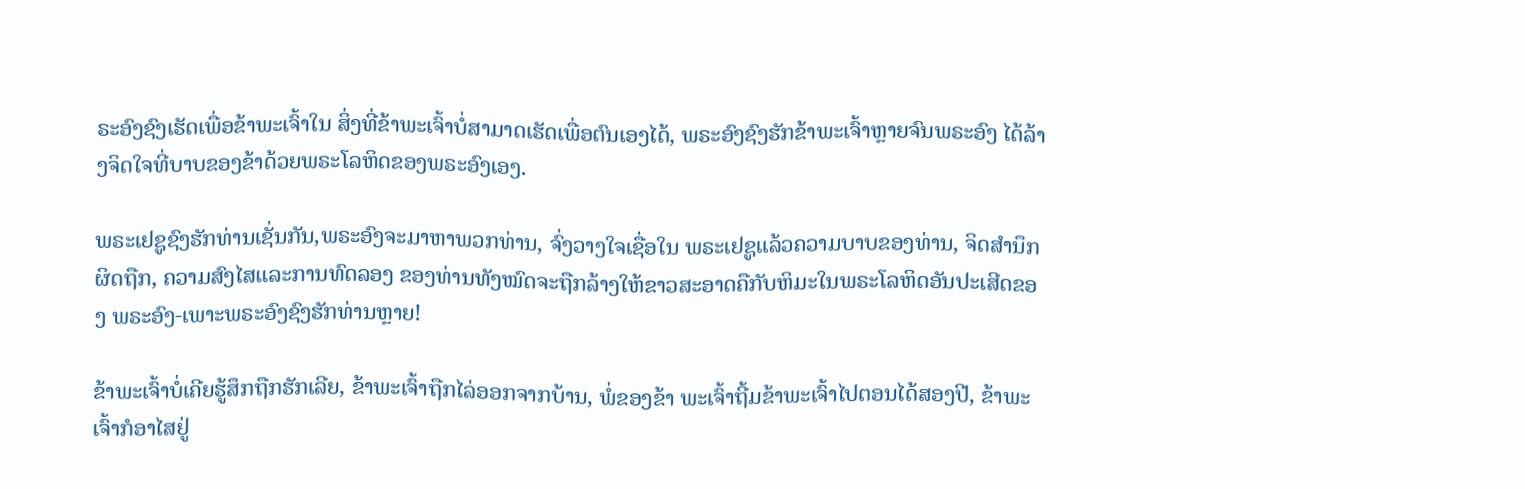ຣະອົງຊົງເຮັດເພື່ອຂ້າພະເຈົ້າໃນ ສິ່ງທີ່ຂ້າພະເຈົ້າບໍ່ສາມາດເຮັດເພື່ອຕົນເອງໄດ້, ພຣະອົງຊົງຮັກຂ້າພະເຈົ້າຫຼາຍຈົນພຣະອົງ ໄດ້ລ້າງຈິດໃຈທີ່ບາບຂອງຂ້າດ້ວຍພຣະໂລຫິດຂອງພຣະອົງເອງ.

ພຣະເຢຊູຊົງຮັກທ່ານເຊັ່ນກັນ,ພຣະອົງຈະມາຫາພວກທ່ານ, ຈົ່ງວາງໃຈເຊື່ອໃນ ພຣະເຢຊູແລ້ວຄວາມບາບຂອງທ່ານ, ຈິດສໍານຶກຜິດຖືກ, ຄວາມສົງໄສແລະການທົດລອງ ຂອງທ່ານທັງໝົດຈະຖືກລ້າງໃຫ້ຂາວສະອາດຄືກັບຫິມະໃນພຣະໂລຫິດອັນປະເສີດຂອງ ພຣະອົງ-ເພາະພຣະອົງຊົງຮັກທ່ານຫຼາຍ!

ຂ້າພະເຈົ້າບໍ່ເຄີຍຮູ້ສຶກຖືກຮັກເລີຍ, ຂ້າພະເຈົ້າຖືກໄລ່ອອກຈາກບ້ານ, ພໍ່ຂອງຂ້າ ພະເຈົ້າຖີ້ມຂ້າພະເຈົ້າໄປຕອນໄດ້ສອງປີ, ຂ້າພະເຈົ້າກໍອາໄສຢູ່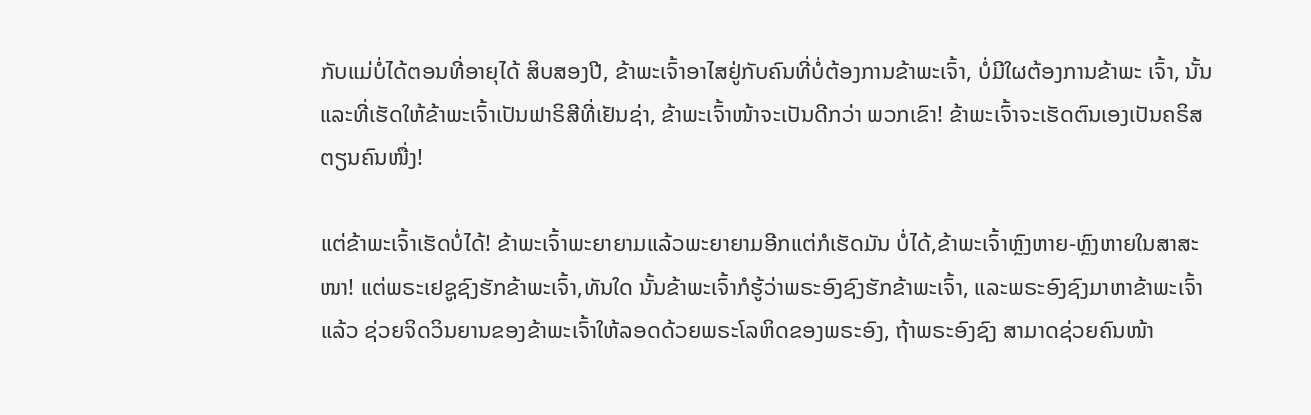ກັບແມ່ບໍ່ໄດ້ຕອນທີ່ອາຍຸໄດ້ ສິບສອງປີ, ຂ້າພະເຈົ້າອາໄສຢູ່ກັບຄົນທີ່ບໍ່ຕ້ອງການຂ້າພະເຈົ້າ, ບໍ່ມີໃຜຕ້ອງການຂ້າພະ ເຈົ້າ, ນັ້ນແລະທີ່ເຮັດໃຫ້ຂ້າພະເຈົ້າເປັນຟາຣິສີທີ່ເຢັນຊ່າ, ຂ້າພະເຈົ້າໜ້າຈະເປັນດີກວ່າ ພວກເຂົາ! ຂ້າພະເຈົ້າຈະເຮັດຕົນເອງເປັນຄຣິສຕຽນຄົນໜື່ງ!

ແຕ່ຂ້າພະເຈົ້າເຮັດບໍ່ໄດ້! ຂ້າພະເຈົ້າພະຍາຍາມແລ້ວພະຍາຍາມອີກແຕ່ກໍເຮັດມັນ ບໍ່ໄດ້,ຂ້າພະເຈົ້າຫຼົງຫາຍ-ຫຼົງຫາຍໃນສາສະໜາ! ແຕ່ພຣະເຢຊູຊົງຮັກຂ້າພະເຈົ້າ,ທັນໃດ ນັ້ນຂ້າພະເຈົ້າກໍຮູ້ວ່າພຣະອົງຊົງຮັກຂ້າພະເຈົ້າ, ແລະພຣະອົງຊົງມາຫາຂ້າພະເຈົ້າແລ້ວ ຊ່ວຍຈິດວິນຍານຂອງຂ້າພະເຈົ້າໃຫ້ລອດດ້ວຍພຣະໂລຫິດຂອງພຣະອົງ, ຖ້າພຣະອົງຊົງ ສາມາດຊ່ວຍຄົນໜ້າ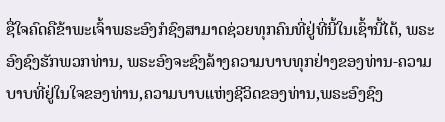ຊື່ໃຈຄົດຄືຂ້າພະເຈົ້າພຣະອົງກໍຊົງສາມາດຊ່ວຍທຸກຄົນທີ່ຢູ່ທີ່ນີ້ໃນເຊົ້ານີ້ໄດ້, ພຣະອົງຊົງຮັກພວກທ່ານ, ພຣະອົງຈະຊົງລ້າງຄວາມບາບທຸກຢ່າງຂອງທ່ານ-ຄວາມບາບທີ່ຢູ່ໃນໃຈຂອງທ່ານ,ຄວາມບາບແຫ່ງຊີວິດຂອງທ່ານ,ພຣະອົງຊົງ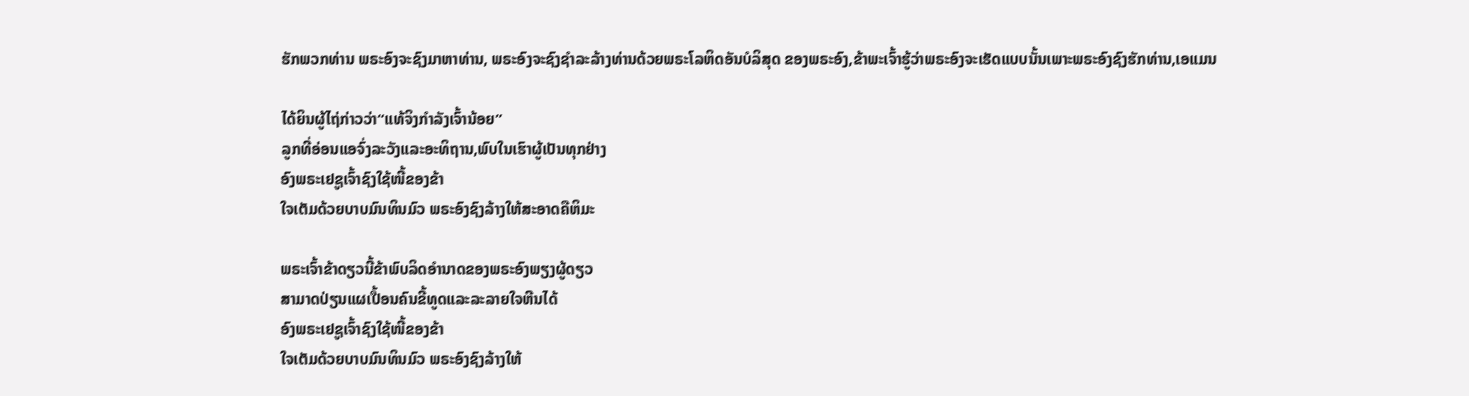ຮັກພວກທ່ານ ພຣະອົງຈະຊົງມາຫາທ່ານ, ພຣະອົງຈະຊົງຊໍາລະລ້າງທ່ານດ້ວຍພຣະໂລຫິດອັນບໍລິສຸດ ຂອງພຣະອົງ,ຂ້າພະເຈົ້າຮູ້ວ່າພຣະອົງຈະເຮັດແບບນັ້ນເພາະພຣະອົງຊົງຮັກທ່ານ,ເອແມນ

ໄດ້ຍິນຜູ້ໄຖ່ກ່າວວ່າ“ແທ້ຈິງກໍາລັງເຈົ້ານ້ອຍ”
ລູກທີ່ອ່ອນແອຈົ່ງລະວັງແລະອະທິຖານ,ພົບໃນເຮົາຜູ້ເປັນທຸກຢ່າງ
ອົງພຣະເຢຊູເຈົ້າຊົງໃຊ້ໜີ້ຂອງຂ້າ
ໃຈເຕັມດ້ວຍບາບມົນທິນມົວ ພຣະອົງຊົງລ້າງໃຫ້ສະອາດຄືຫິມະ

ພຣະເຈົ້າຂ້າດຽວນີ້ຂ້າພົບລິດອໍານາດຂອງພຣະອົງພຽງຜູ້ດຽວ
ສາມາດປ່ຽນແຜເປື້ອນຄົນຂີ້ທູດແລະລະລາຍໃຈຫີນໄດ້
ອົງພຣະເຢຊູເຈົ້າຊົງໃຊ້ໜີ້ຂອງຂ້າ
ໃຈເຕັມດ້ວຍບາບມົນທິນມົວ ພຣະອົງຊົງລ້າງໃຫ້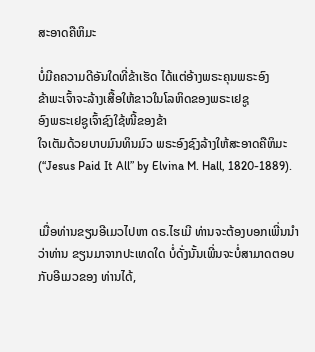ສະອາດຄືຫິມະ

ບໍ່ມີຄຄວາມດີອັນໃດທີ່ຂ້າເຮັດ ໄດ້ແຕ່ອ້າງພຣະຄຸນພຣະອົງ
ຂ້າພະເຈົ້າຈະລ້າງເສື້ອໃຫ້ຂາວໃນໂລຫິດຂອງພຣະເຢຊູ
ອົງພຣະເຢຊູເຈົ້າຊົງໃຊ້ໜີ້ຂອງຂ້າ
ໃຈເຕັມດ້ວຍບາບມົນທິນມົວ ພຣະອົງຊົງລ້າງໃຫ້ສະອາດຄືຫິມະ
(“Jesus Paid It All” by Elvina M. Hall, 1820-1889).


ເມື່ອທ່ານຂຽນອີເມວໄປຫາ ດຣ.ໄຮເມີ ທ່ານຈະຕ້ອງບອກເພີ່ນນໍາວ່າທ່ານ ຂຽນມາຈາກປະເທດໃດ ບໍ່ດັ່ງນັ້ນເພີ່ນຈະບໍ່ສາມາດຕອບກັບອີເມວຂອງ ທ່ານໄດ້,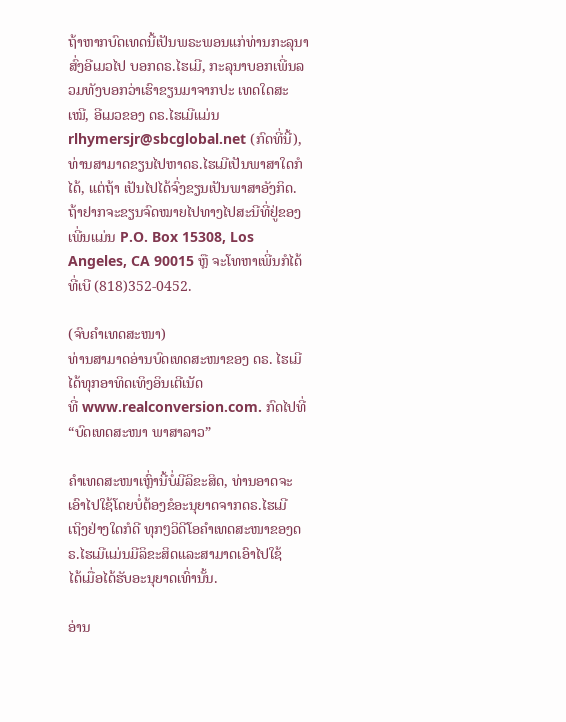ຖ້າຫາກບົດເທດນີ້ເປັນພຣະພອນແກ່ທ່ານກະລຸນາສົ່ງອີເມວໄປ ບອກດຣ.ໄຮເມີ, ກະລຸນາບອກເພີ່ນລວມທັງບອກວ່າເຮົາຂຽນມາຈາກປະ ເທດໃດສະເໝີ, ອີເມວຂອງ ດຣ.ໄຮເມີແມ່ນ rlhymersjr@sbcglobal.net (ກົດທີ່ນີ້), ທ່ານສາມາດຂຽນໄປຫາດຣ.ໄຮເມີເປັນພາສາໃດກໍໄດ້, ແຕ່ຖ້າ ເປັນໄປໄດ້ຈົ່ງຂຽນເປັນພາສາອັງກິດ.ຖ້າຢາກຈະຂຽນຈົດໝາຍໄປທາງໄປສະນີທີ່ຢູ່ຂອງເພີ່ນແມ່ນ P.O. Box 15308, Los Angeles, CA 90015 ຫຼື ຈະໂທຫາເພີ່ນກໍໄດ້ທີ່ເບີ (818)352-0452.

(ຈົບຄຳເທດສະໜາ)
ທ່ານສາມາດອ່ານບົດເທດສະໜາຂອງ ດຣ. ໄຮເມີ ໄດ້ທຸກອາທິດເທິງອິນເຕີເນັດ
ທີ່ www.realconversion.com. ກົດໄປທີ່ “ບົດເທດສະໜາ ພາສາລາວ”

ຄໍາເທດສະໜາເຫຼົ່ານີ້ບໍ່ມີລິຂະສິດ, ທ່ານອາດຈະເອົາໄປໃຊ້ໂດຍບໍ່ຕ້ອງຂໍອະນຸຍາດຈາກດຣ.ໄຮເມີ
ເຖິງຢ່າງໃດກໍດີ ທຸກໆວິດີໂອຄໍາເທດສະໜາຂອງດຣ.ໄຮເມີແມ່ນມີລິຂະສິດແລະສາມາດເອົາໄປໃຊ້
ໄດ້ເມື່ອໄດ້ຮັບອະນຸຍາດເທົ່ານັ້ນ.

ອ່ານ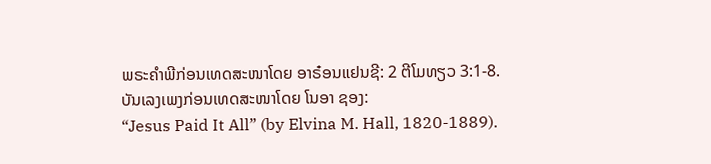ພຣະຄໍາພີກ່ອນເທດສະໜາໂດຍ ອາຣ໋ອນແຢນຊີ: 2 ຕີໂມທຽວ 3:1-8.
ບັນເລງເພງກ່ອນເທດສະໜາໂດຍ ໂນອາ ຊອງ:
“Jesus Paid It All” (by Elvina M. Hall, 1820-1889).